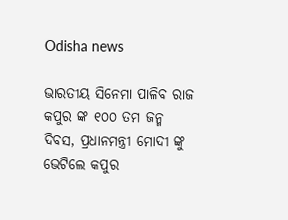Odisha news

ଭାରତୀୟ ସିନେମା ପାଳିବ ରାଜ କପୁର ଙ୍କ ୧୦୦ ତମ ଜନ୍ମ ଦିବସ, ପ୍ରଧାନମନ୍ତ୍ରୀ ମୋଦୀ ଙ୍କୁ ଭେଟିଲେ କପୁର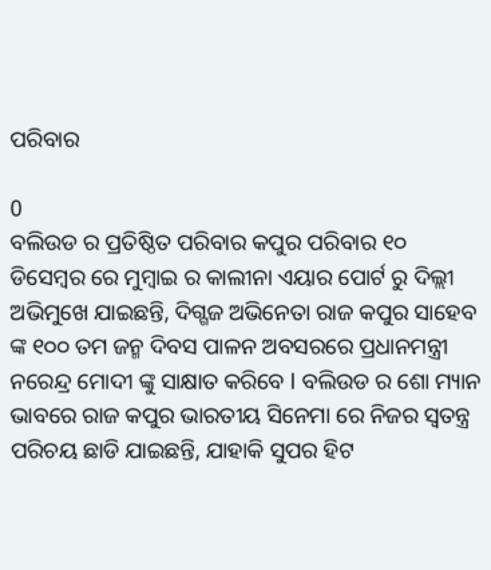ପରିବାର

0
ବଲିଉଡ ର ପ୍ରତିଷ୍ଠିତ ପରିବାର କପୁର ପରିବାର ୧୦ ଡିସେମ୍ବର ରେ ମୁମ୍ବାଇ ର କାଲୀନା ଏୟାର ପୋର୍ଟ ରୁ ଦିଲ୍ଲୀ ଅଭିମୁଖେ ଯାଇଛନ୍ତି, ଦିଗ୍ଗଜ ଅଭିନେତା ରାଜ କପୁର ସାହେବ ଙ୍କ ୧୦୦ ତମ ଜନ୍ମ ଦିବସ ପାଳନ ଅବସରରେ ପ୍ରଧାନମନ୍ତ୍ରୀ ନରେନ୍ଦ୍ର ମୋଦୀ ଙ୍କୁ ସାକ୍ଷାତ କରିବେ l ବଲିଉଡ ର ଶୋ ମ୍ୟାନ ଭାବରେ ରାଜ କପୁର ଭାରତୀୟ ସିନେମା ରେ ନିଜର ସ୍ୱତନ୍ତ୍ର ପରିଚୟ ଛାଡି ଯାଇଛନ୍ତି, ଯାହାକି ସୁପର ହିଟ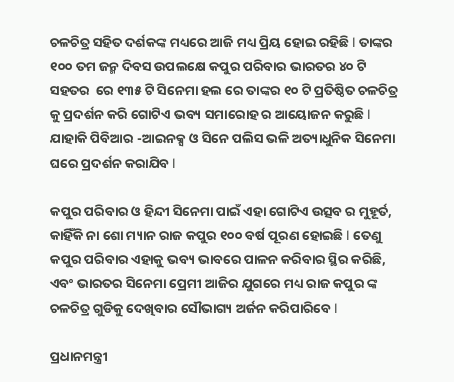ଚଳଚିତ୍ର ସହିତ ଦର୍ଶକଙ୍କ ମଧ୍ୟରେ ଆଜି ମଧ୍ୟ ପ୍ରିୟ ହୋଇ ରହିଛି l ତାଙ୍କର ୧୦୦ ତମ ଜନ୍ମ ଦିବସ ଉପଲକ୍ଷେ କପୁର ପରିବାର ଭାରତର ୪୦ ଟି ସହତର  ରେ ୧୩୫ ଟି ସିନେମା ହଲ ରେ ତାଙ୍କର ୧୦ ଟି ପ୍ରତିଷ୍ଠିତ ଚଳଚିତ୍ର କୁ ପ୍ରଦର୍ଶନ କରି ଗୋଟିଏ ଭବ୍ୟ ସମାରୋହ ର ଆୟୋଜନ କରୁଛି l ଯାହାକି ପିବିଆର -ଆଇନକ୍ସ ଓ ସିନେ ପଲିସ ଭଳି ଅତ୍ୟାଧୁନିକ ସିନେମା ଘରେ ପ୍ରଦର୍ଶନ କରାଯିବ l

କପୁର ପରିବାର ଓ ହିନ୍ଦୀ ସିନେମା ପାଇଁ ଏହା ଗୋଟିଏ ଉତ୍ସବ ର ମୁହୂର୍ତ, କାହିଁକି ନା ଶୋ ମ୍ୟାନ ରାଜ କପୁର ୧୦୦ ବର୍ଷ ପୂରଣ ହୋଇଛି l ତେଣୁ କପୁର ପରିବାର ଏହାକୁ ଭବ୍ୟ ଭାବରେ ପାଳନ କରିବାର ସ୍ଥିର କରିଛି, ଏବଂ ଭାରତର ସିନେମା ପ୍ରେମୀ ଆଜିର ଯୁଗରେ ମଧ୍ୟ ରାଜ କପୁର ଙ୍କ ଚଳଚିତ୍ର ଗୁଡିକୁ ଦେଖିବାର ସୌଭାଗ୍ୟ ଅର୍ଜନ କରିପାରିବେ l

ପ୍ରଧାନମନ୍ତ୍ରୀ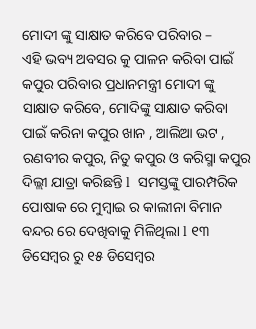ମୋଦୀ ଙ୍କୁ ସାକ୍ଷାତ କରିବେ ପରିବାର –
ଏହି ଭବ୍ୟ ଅବସର କୁ ପାଳନ କରିବା ପାଇଁ କପୁର ପରିବାର ପ୍ରଧାନମନ୍ତ୍ରୀ ମୋଦୀ ଙ୍କୁ ସାକ୍ଷାତ କରିବେ, ମୋଦିଙ୍କୁ ସାକ୍ଷାତ କରିବା ପାଇଁ କରିନା କପୁର ଖାନ , ଆଲିଆ ଭଟ , ରଣବୀର କପୁର, ନିତୁ କପୁର ଓ କରିସ୍ମା କପୁର ଦିଲ୍ଲୀ ଯାତ୍ରା କରିଛନ୍ତି l  ସମସ୍ତଙ୍କୁ ପାରମ୍ପରିକ ପୋଷାକ ରେ ମୁମ୍ବାଇ ର କାଲୀନା ବିମାନ ବନ୍ଦର ରେ ଦେଖିବାକୁ ମିଳିଥିଲା l ୧୩ ଡିସେମ୍ବର ରୁ ୧୫ ଡିସେମ୍ବର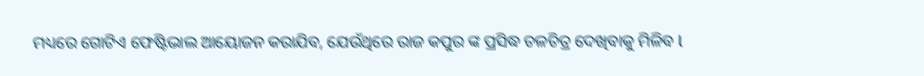ମଧ୍ୟରେ ଗୋଟିଏ ଫେଷ୍ଟିଭାଲ ଆୟୋଜନ କରାଯିବ, ଯେଉଁଥିରେ ରାଜ କପୁର ଙ୍କ ପ୍ରସିଦ୍ଧ ଚଳଚିତ୍ର ଦେଖିବାକୁ ମିଳିବ l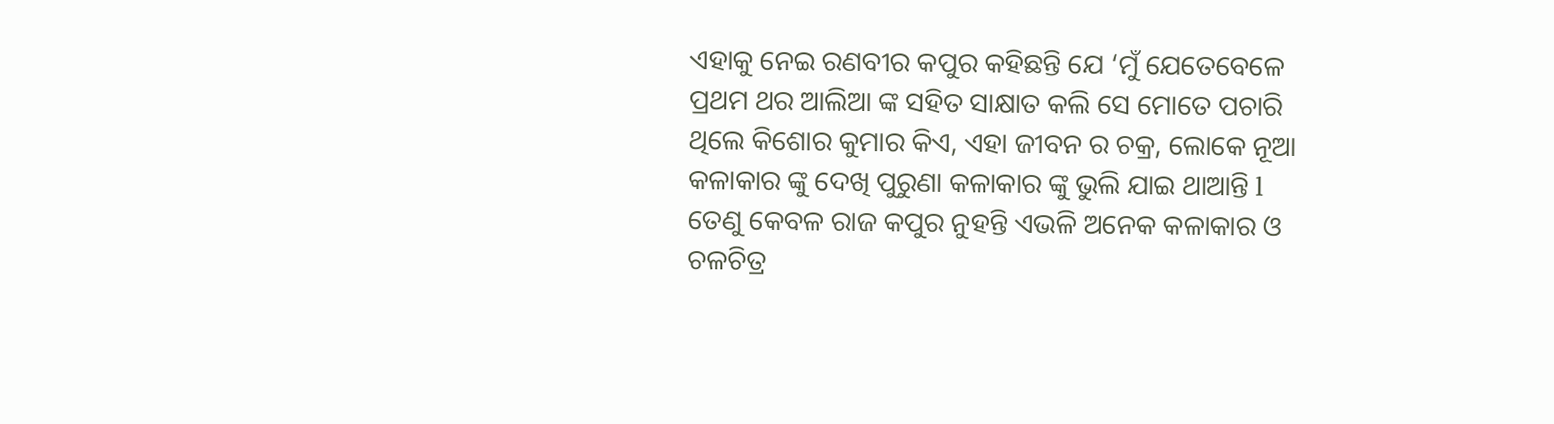ଏହାକୁ ନେଇ ରଣବୀର କପୁର କହିଛନ୍ତି ଯେ ‘ମୁଁ ଯେତେବେଳେ ପ୍ରଥମ ଥର ଆଲିଆ ଙ୍କ ସହିତ ସାକ୍ଷାତ କଲି ସେ ମୋତେ ପଚାରି ଥିଲେ କିଶୋର କୁମାର କିଏ, ଏହା ଜୀବନ ର ଚକ୍ର, ଲୋକେ ନୂଆ କଳାକାର ଙ୍କୁ ଦେଖି ପୁରୁଣା କଳାକାର ଙ୍କୁ ଭୁଲି ଯାଇ ଥାଆନ୍ତି l ତେଣୁ କେବଳ ରାଜ କପୁର ନୁହନ୍ତି ଏଭଳି ଅନେକ କଳାକାର ଓ ଚଳଚିତ୍ର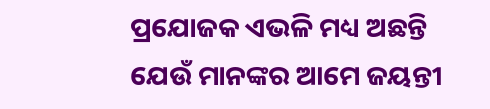ପ୍ରଯୋଜକ ଏଭଳି ମଧ୍ୟ ଅଛନ୍ତି ଯେଉଁ ମାନଙ୍କର ଆମେ ଜୟନ୍ତୀ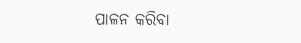ପାଳନ କରିବା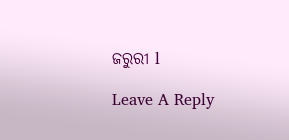ଜରୁରୀ l

Leave A Reply